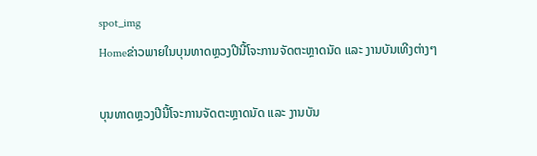spot_img
Homeຂ່າວພາຍໃນບຸນທາດຫຼວງປີນີ້ໂຈະການຈັດຕະຫຼາດນັດ ແລະ ງານບັນເທີງຕ່າງໆ

ບຸນທາດຫຼວງປີນີ້ໂຈະການຈັດຕະຫຼາດນັດ ແລະ ງານບັນ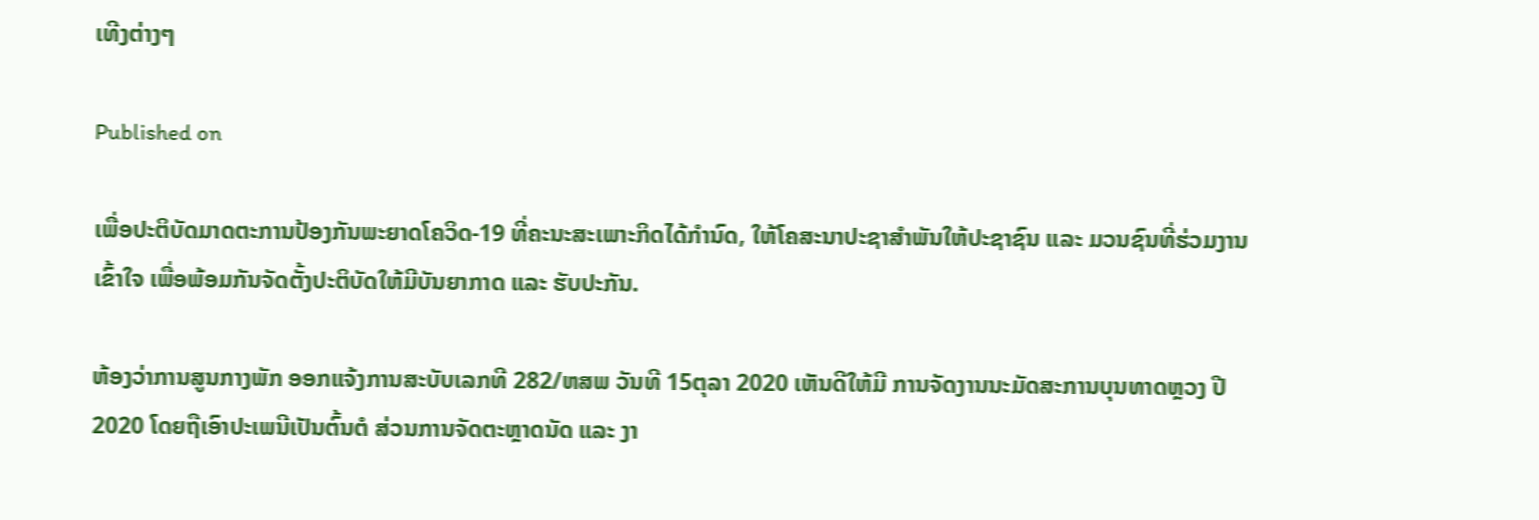ເທີງຕ່າງໆ

Published on

ເພື່ອປະຕິບັດມາດຕະການປ້ອງກັນພະຍາດໂຄວິດ-19 ທີ່ຄະນະສະເພາະກິດໄດ້ກຳນົດ, ໃຫ້ໂຄສະນາປະຊາສຳພັນໃຫ້ປະຊາຊົນ ແລະ ມວນຊົນທີ່ຮ່ວມງານເຂົ້າໃຈ ເພື່ອພ້ອມກັນຈັດຕັ້ງປະຕິບັດໃຫ້ມີບັນຍາກາດ ແລະ ຮັບປະກັນ.

ຫ້ອງວ່າການສູນກາງພັກ ອອກແຈ້ງການສະບັບເລກທີ 282/ຫສພ ວັນທີ 15ຕຸລາ 2020 ເຫັນດີໃຫ້ມີ ການຈັດງານນະມັດສະການບຸນທາດຫຼວງ ປີ 2020 ໂດຍຖືເອົາປະເພນີເປັນຕົ້ນຕໍ ສ່ວນການຈັດຕະຫຼາດນັດ ແລະ ງາ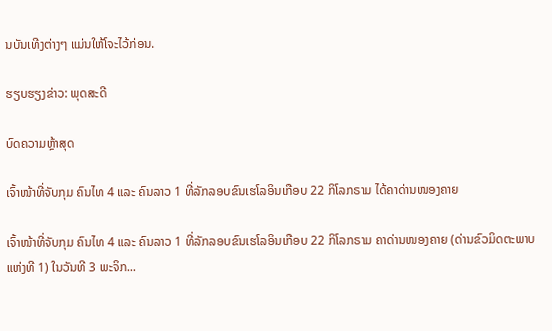ນບັນເທີງຕ່າງໆ ແມ່ນໃຫ້ໂຈະໄວ້ກ່ອນ.

ຮຽບຮຽງຂ່າວ: ພຸດສະດີ

ບົດຄວາມຫຼ້າສຸດ

ເຈົ້າໜ້າທີ່ຈັບກຸມ ຄົນໄທ 4 ແລະ ຄົນລາວ 1 ທີ່ລັກລອບຂົນເຮໂລອິນເກືອບ 22 ກິໂລກຣາມ ໄດ້ຄາດ່ານໜອງຄາຍ

ເຈົ້າໜ້າທີ່ຈັບກຸມ ຄົນໄທ 4 ແລະ ຄົນລາວ 1 ທີ່ລັກລອບຂົນເຮໂລອິນເກືອບ 22 ກິໂລກຣາມ ຄາດ່ານໜອງຄາຍ (ດ່ານຂົວມິດຕະພາບແຫ່ງທີ 1) ໃນວັນທີ 3 ພະຈິກ...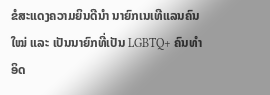ຂໍສະແດງຄວາມຍິນດີນຳ ນາຍົກເນເທີແລນຄົນໃໝ່ ແລະ ເປັນນາຍົກທີ່ເປັນ LGBTQ+ ຄົນທຳອິດ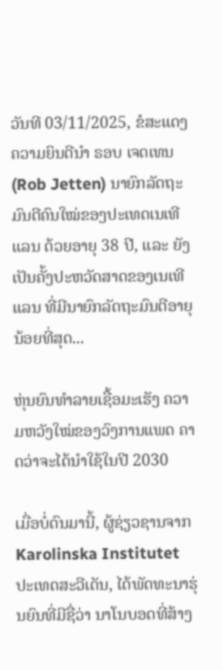ວັນທີ 03/11/2025, ຂໍສະແດງຄວາມຍິນດີນຳ ຣອບ ເຈດເທນ (Rob Jetten) ນາຍົກລັດຖະມົນຕີຄົນໃໝ່ຂອງປະເທດເນເທີແລນ ດ້ວຍອາຍຸ 38 ປີ, ແລະ ຍັງເປັນຄັ້ງປະຫວັດສາດຂອງເນເທີແລນ ທີ່ມີນາຍົກລັດຖະມົນຕີອາຍຸນ້ອຍທີ່ສຸດ...

ຫຸ່ນຍົນທຳລາຍເຊື້ອມະເຮັງ ຄວາມຫວັງໃໝ່ຂອງວົງການແພດ ຄາດວ່າຈະໄດ້ນໍາໃຊ້ໃນປີ 2030

ເມື່ອບໍ່ດົນມານີ້, ຜູ້ຊ່ຽວຊານຈາກ Karolinska Institutet ປະເທດສະວີເດັນ, ໄດ້ພັດທະນາຮຸ່ນຍົນທີ່ມີຊື່ວ່າ ນາໂນບອດທີ່ສ້າງ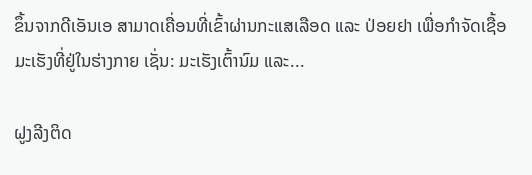ຂຶ້ນຈາກດີເອັນເອ ສາມາດເຄື່ອນທີ່ເຂົ້າຜ່ານກະແສເລືອດ ແລະ ປ່ອຍຢາ ເພື່ອກຳຈັດເຊື້ອມະເຮັງທີ່ຢູ່ໃນຮ່າງກາຍ ເຊັ່ນ: ມະເຮັງເຕົ້ານົມ ແລະ...

ຝູງລີງຕິດ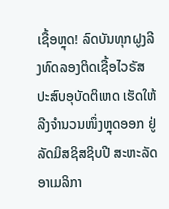ເຊື້ອຫຼຸດ! ລົດບັນທຸກຝູງລີງທົດລອງຕິດເຊື້ອໄວຣັສ ປະສົບອຸບັດຕິເຫດ ເຮັດໃຫ້ລີງຈຳນວນໜຶ່ງຫຼຸດອອກ ຢູ່ລັດມິສຊິສຊິບປີ ສະຫະລັດອາເມລິກາ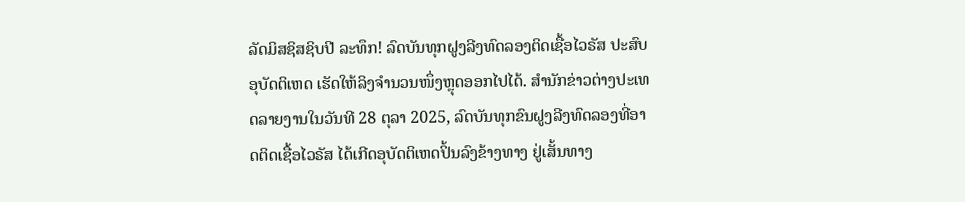ລັດມິສຊິສຊິບປີ ລະທຶກ! ລົດບັນທຸກຝູງລີງທົດລອງຕິດເຊື້ອໄວຣັສ ປະສົບອຸບັດຕິເຫດ ເຮັດໃຫ້ລິງຈຳນວນໜຶ່ງຫຼຸດອອກໄປໄດ້. ສຳນັກຂ່າວຕ່າງປະເທດລາຍງານໃນວັນທີ 28 ຕຸລາ 2025, ລົດບັນທຸກຂົນຝູງລີງທົດລອງທີ່ອາດຕິດເຊື້ອໄວຣັສ ໄດ້ເກີດອຸບັດຕິເຫດປິ້ນລົງຂ້າງທາງ ຢູ່ເສັ້ນທາງ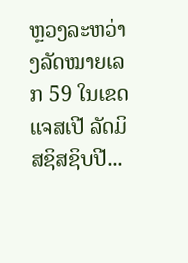ຫຼວງລະຫວ່າງລັດໝາຍເລກ 59 ໃນເຂດແຈສເປີ ລັດມິສຊິສຊິບປີ...